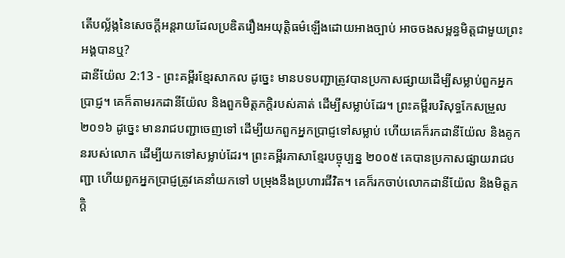តើបល្ល័ង្កនៃសេចក្ដីអន្តរាយដែលប្រឌិតរឿងអយុត្តិធម៌ឡើងដោយអាងច្បាប់ អាចចងសម្ពន្ធមិត្តជាមួយព្រះអង្គបានឬ?
ដានីយ៉ែល 2:13 - ព្រះគម្ពីរខ្មែរសាកល ដូច្នេះ មានបទបញ្ជាត្រូវបានប្រកាសផ្សាយដើម្បីសម្លាប់ពួកអ្នកប្រាជ្ញ។ គេក៏តាមរកដានីយ៉ែល និងពួកមិត្តភក្ដិរបស់គាត់ ដើម្បីសម្លាប់ដែរ។ ព្រះគម្ពីរបរិសុទ្ធកែសម្រួល ២០១៦ ដូច្នេះ មានរាជបញ្ជាចេញទៅ ដើម្បីយកពួកអ្នកប្រាជ្ញទៅសម្លាប់ ហើយគេក៏រកដានីយ៉ែល និងគូកនរបស់លោក ដើម្បីយកទៅសម្លាប់ដែរ។ ព្រះគម្ពីរភាសាខ្មែរបច្ចុប្បន្ន ២០០៥ គេបានប្រកាសផ្សាយរាជបញ្ជា ហើយពួកអ្នកប្រាជ្ញត្រូវគេនាំយកទៅ បម្រុងនឹងប្រហារជីវិត។ គេក៏រកចាប់លោកដានីយ៉ែល និងមិត្តភក្ដិ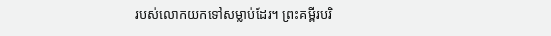របស់លោកយកទៅសម្លាប់ដែរ។ ព្រះគម្ពីរបរិ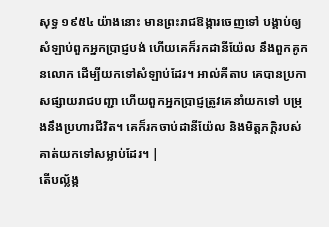សុទ្ធ ១៩៥៤ យ៉ាងនោះ មានព្រះរាជឱង្ការចេញទៅ បង្គាប់ឲ្យសំឡាប់ពួកអ្នកប្រាជ្ញបង់ ហើយគេក៏រកដានីយ៉ែល នឹងពួកគូកនលោក ដើម្បីយកទៅសំឡាប់ដែរ។ អាល់គីតាប គេបានប្រកាសផ្សាយរាជបញ្ជា ហើយពួកអ្នកប្រាជ្ញត្រូវគេនាំយកទៅ បម្រុងនឹងប្រហារជីវិត។ គេក៏រកចាប់ដានីយ៉ែល និងមិត្តភក្ដិរបស់គាត់យកទៅសម្លាប់ដែរ។ |
តើបល្ល័ង្ក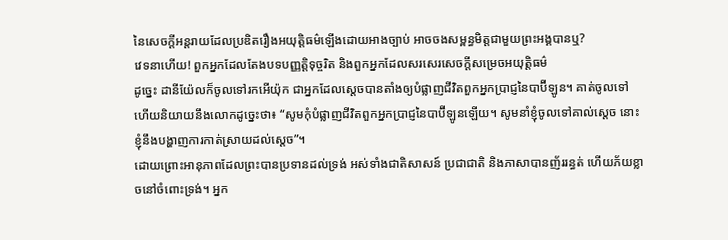នៃសេចក្ដីអន្តរាយដែលប្រឌិតរឿងអយុត្តិធម៌ឡើងដោយអាងច្បាប់ អាចចងសម្ពន្ធមិត្តជាមួយព្រះអង្គបានឬ?
វេទនាហើយ! ពួកអ្នកដែលតែងបទបញ្ញត្តិទុច្ចរិត និងពួកអ្នកដែលសរសេរសេចក្ដីសម្រេចអយុត្ដិធម៌
ដូច្នេះ ដានីយ៉ែលក៏ចូលទៅរកអើយ៉ុក ជាអ្នកដែលស្ដេចបានតាំងឲ្យបំផ្លាញជីវិតពួកអ្នកប្រាជ្ញនៃបាប៊ីឡូន។ គាត់ចូលទៅ ហើយនិយាយនឹងលោកដូច្នេះថា៖ “សូមកុំបំផ្លាញជីវិតពួកអ្នកប្រាជ្ញនៃបាប៊ីឡូនឡើយ។ សូមនាំខ្ញុំចូលទៅគាល់ស្ដេច នោះខ្ញុំនឹងបង្ហាញការកាត់ស្រាយដល់ស្ដេច”។
ដោយព្រោះអានុភាពដែលព្រះបានប្រទានដល់ទ្រង់ អស់ទាំងជាតិសាសន៍ ប្រជាជាតិ និងភាសាបានញ័ររន្ធត់ ហើយភ័យខ្លាចនៅចំពោះទ្រង់។ អ្នក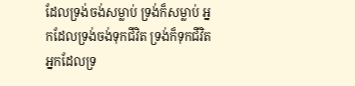ដែលទ្រង់ចង់សម្លាប់ ទ្រង់ក៏សម្លាប់ អ្នកដែលទ្រង់ចង់ទុកជីវិត ទ្រង់ក៏ទុកជីវិត អ្នកដែលទ្រ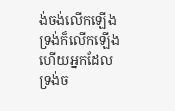ង់ចង់លើកឡើង ទ្រង់ក៏លើកឡើង ហើយអ្នកដែលទ្រង់ច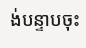ង់បន្ទាបចុះ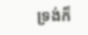ទ្រង់ក៏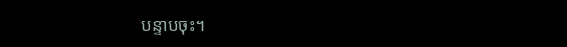បន្ទាបចុះ។